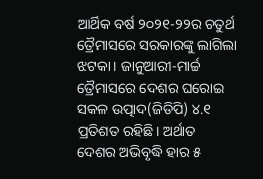ଆର୍ଥିକ ବର୍ଷ ୨୦୨୧-୨୨ର ଚତୁର୍ଥ ତ୍ରୈମାସରେ ସରକାରଙ୍କୁ ଲାଗିଲା ଝଟକା। ଜାନୁଆରୀ-ମାର୍ଚ୍ଚ ତ୍ରୈମାସରେ ଦେଶର ଘରୋଇ ସକଳ ଉତ୍ପାଦ(ଜିଡିପି) ୪.୧ ପ୍ରତିଶତ ରହିଛି। ଅର୍ଥାତ ଦେଶର ଅଭିବୃଦ୍ଧି ହାର ୫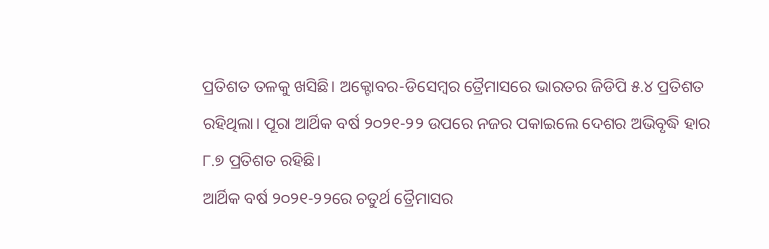ପ୍ରତିଶତ ତଳକୁ ଖସିଛି। ଅକ୍ଟୋବର-ଡିସେମ୍ବର ତ୍ରୈମାସରେ ଭାରତର ଜିଡିପି ୫.୪ ପ୍ରତିଶତ ରହିଥିଲା। ପୂରା ଆର୍ଥିକ ବର୍ଷ ୨୦୨୧-୨୨ ଉପରେ ନଜର ପକାଇଲେ ଦେଶର ଅଭିବୃଦ୍ଧି ହାର ୮.୭ ପ୍ରତିଶତ ରହିଛି।
ଆର୍ଥିକ ବର୍ଷ ୨୦୨୧-୨୨ରେ ଚତୁର୍ଥ ତ୍ରୈମାସର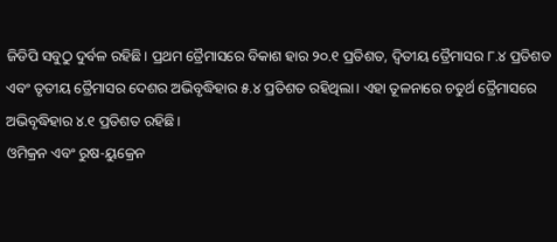ଜିଡିପି ସବୁଠୁ ଦୁର୍ବଳ ରହିଛି। ପ୍ରଥମ ତ୍ରୈମାସରେ ବିକାଶ ହାର ୨୦.୧ ପ୍ରତିଶତ, ଦ୍ଵିତୀୟ ତ୍ରୈମାସର ୮.୪ ପ୍ରତିଶତ ଏବଂ ତୃତୀୟ ତ୍ରୈମାସର ଦେଶର ଅଭିବୃଦ୍ଧିହାର ୫.୪ ପ୍ରତିଶତ ରହିଥିଲା। ଏହା ତୂଳନାରେ ଚତୁର୍ଥ ତ୍ରୈମାସରେ ଅଭିବୃଦ୍ଧିହାର ୪.୧ ପ୍ରତିଶତ ରହିଛି।
ଓମିକ୍ରନ ଏବଂ ରୁଷ-ୟୁକ୍ରେନ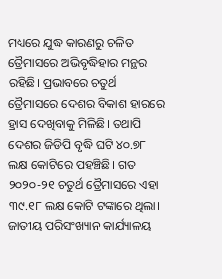ମଧ୍ୟରେ ଯୁଦ୍ଧ କାରଣରୁ ଚଳିତ ତ୍ରୈମାସରେ ଅଭିବୃଦ୍ଧିହାର ମନ୍ଥର ରହିଛି। ପ୍ରଭାବରେ ଚତୁର୍ଥ ତ୍ରୈମାସରେ ଦେଶର ବିକାଶ ହାରରେ ହ୍ରାସ ଦେଖିବାକୁ ମିଳିଛି। ତଥାପି ଦେଶର ଜିଡିପି ବୃଦ୍ଧି ଘଟି ୪୦.୭୮ ଲକ୍ଷ କୋଟିରେ ପହଞ୍ଚିଛି। ଗତ ୨୦୨୦-୨୧ ଚତୁର୍ଥ ତ୍ରୈମାସରେ ଏହା ୩୯.୧୮ ଲକ୍ଷ କୋଟି ଟଙ୍କାରେ ଥିଲା।
ଜାତୀୟ ପରିସଂଖ୍ୟାନ କାର୍ଯ୍ୟାଳୟ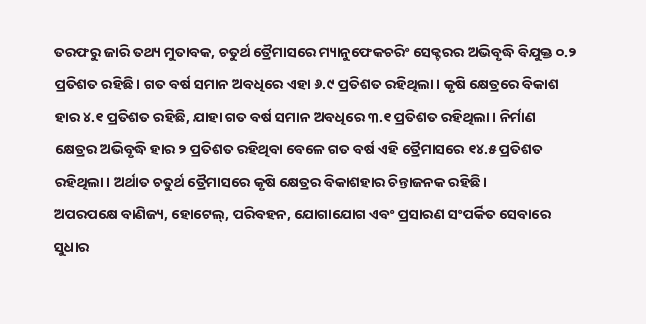ତରଫରୁ ଜାରି ତଥ୍ୟ ମୁତାବକ, ଚତୁର୍ଥ ତ୍ରୈମାସରେ ମ୍ୟାନୁଫେକଚରିଂ ସେକ୍ଟରର ଅଭିବୃଦ୍ଧି ବିଯୁକ୍ତ ୦.୨ ପ୍ରତିଶତ ରହିଛି। ଗତ ବର୍ଷ ସମାନ ଅବଧିରେ ଏହା ୬.୯ ପ୍ରତିଶତ ରହିଥିଲା। କୃଷି କ୍ଷେତ୍ରରେ ବିକାଶ ହାର ୪.୧ ପ୍ରତିଶତ ରହିଛି, ଯାହା ଗତ ବର୍ଷ ସମାନ ଅବଧିରେ ୩.୧ ପ୍ରତିଶତ ରହିଥିଲା। ନିର୍ମାଣ କ୍ଷେତ୍ରର ଅଭିବୃଦ୍ଧି ହାର ୨ ପ୍ରତିଶତ ରହିଥିବା ବେଳେ ଗତ ବର୍ଷ ଏହି ତ୍ରୈମାସରେ ୧୪.୫ ପ୍ରତିଶତ ରହିଥିଲା। ଅର୍ଥାତ ଚତୁର୍ଥ ତ୍ରୈମାସରେ କୃଷି କ୍ଷେତ୍ରର ବିକାଶହାର ଚିନ୍ତାଜନକ ରହିଛି।
ଅପରପକ୍ଷେ ବାଣିଜ୍ୟ, ହୋଟେଲ୍, ପରିବହନ, ଯୋଗାଯୋଗ ଏବଂ ପ୍ରସାରଣ ସଂପର୍କିତ ସେବାରେ ସୁଧାର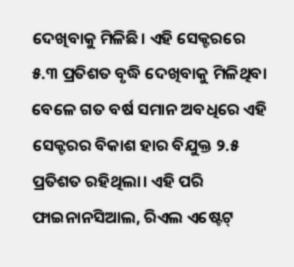ଦେଖିବାକୁ ମିଳିଛି। ଏହି ସେକ୍ଟରରେ ୫.୩ ପ୍ରତିଶତ ବୃଦ୍ଧି ଦେଖିବାକୁ ମିଳିଥିବା ବେଳେ ଗତ ବର୍ଷ ସମାନ ଅବଧିରେ ଏହି ସେକ୍ଟରର ବିକାଶ ହାର ବିଯୁକ୍ତ ୨.୫ ପ୍ରତିଶତ ରହିଥିଲା। ଏହି ପରି ଫାଇନାନସିଆଲ, ରିଏଲ ଏଷ୍ଟେଟ୍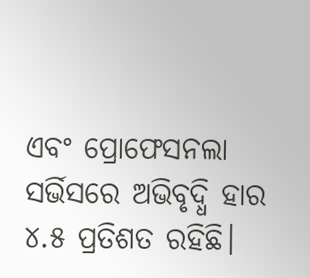ଏବଂ ପ୍ରୋଫେସନଲା ସର୍ଭିସରେ ଅଭିବୃଦ୍ଧି ହାର ୪.୫ ପ୍ରତିଶତ ରହିଛି।